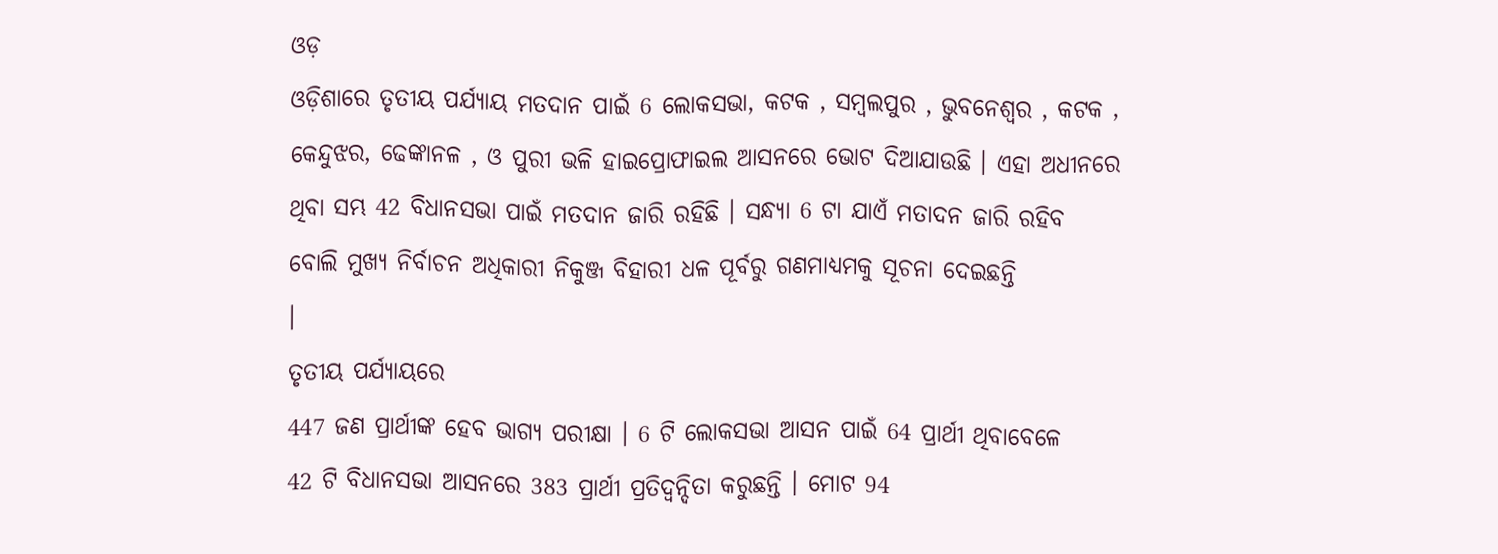ଓଡ଼
ଓଡ଼ିଶାରେ ତୃତୀୟ ପର୍ଯ୍ୟାୟ ମତଦାନ ପାଇଁ 6 ଲୋକସଭା, କଟକ , ସମ୍ବଲପୁର , ଭୁବନେଶ୍ବର , କଟକ ,
କେନ୍ଦୁଝର, ଢେଙ୍କାନଳ , ଓ ପୁରୀ ଭଳି ହାଇପ୍ରୋଫାଇଲ ଆସନରେ ଭୋଟ ଦିଆଯାଉଛି । ଏହା ଅଧୀନରେ
ଥିବା ସମ୍ଭ 42 ବିଧାନସଭା ପାଇଁ ମତଦାନ ଜାରି ରହିଛି । ସନ୍ଧ୍ୟା 6 ଟା ଯାଏଁ ମତାଦନ ଜାରି ରହିବ
ବୋଲି ମୁଖ୍ୟ ନିର୍ବାଚନ ଅଧିକାରୀ ନିକୁଞ୍ଜ ବିହାରୀ ଧଳ ପୂର୍ବରୁ ଗଣମାଧ୍ୟମକୁ ସୂଚନା ଦେଇଛନ୍ତି
।
ତୃତୀୟ ପର୍ଯ୍ୟାୟରେ
447 ଜଣ ପ୍ରାର୍ଥୀଙ୍କ ହେବ ଭାଗ୍ୟ ପରୀକ୍ଷା । 6 ଟି ଲୋକସଭା ଆସନ ପାଇଁ 64 ପ୍ରାର୍ଥୀ ଥିବାବେଳେ
42 ଟି ବିଧାନସଭା ଆସନରେ 383 ପ୍ରାର୍ଥୀ ପ୍ରତିଦ୍ବନ୍ଦିତା କରୁଛନ୍ତି । ମୋଟ 94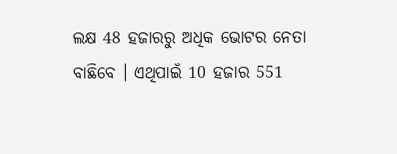ଲକ୍ଷ 48 ହଜାରରୁ ଅଧିକ ଭୋଟର ନେତା
ବାଛିବେ । ଏଥିପାଇଁ 10 ହଜାର 551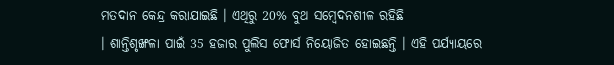ମତଦାନ କେନ୍ଦ୍ର କରାଯାଇଛି । ଏଥିରୁ 20% ବୁଥ ସମ୍ବେଦନଶୀଳ ରହିଛି
। ଶାନ୍ତିଶୃଙ୍ଖଳା ପାଇଁ 35 ହଜାର ପୁଲିସ ଫୋର୍ସ ନିୟୋଜିତ ହୋଇଛନ୍ତି । ଏହି ପର୍ଯ୍ୟାୟରେ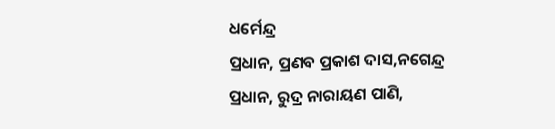ଧର୍ମେନ୍ଦ୍ର
ପ୍ରଧାନ, ପ୍ରଣବ ପ୍ରକାଶ ଦାସ,ନଗେନ୍ଦ୍ର
ପ୍ରଧାନ, ରୁଦ୍ର ନାରାୟଣ ପାଣି,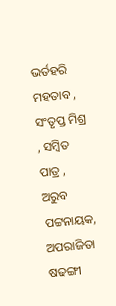ଭର୍ତହରି ମହତାବ , ସଂତୃପ୍ତ ମିଶ୍ର , ସମ୍ବିତ ପାତ୍ର , ଅରୁବ
ପଟ୍ଟନାୟକ, ଅପରାଜିତା ଷଢଙ୍ଗୀ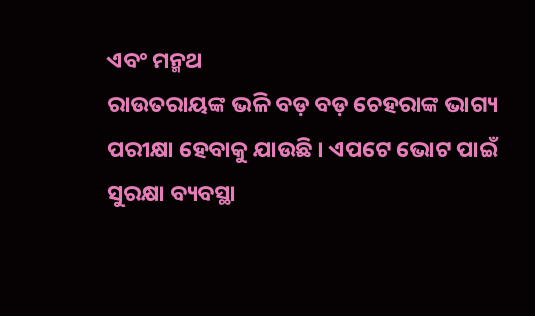ଏବଂ ମନ୍ମଥ
ରାଉତରାୟଙ୍କ ଭଳି ବଡ଼ ବଡ଼ ଚେହରାଙ୍କ ଭାଗ୍ୟ ପରୀକ୍ଷା ହେବାକୁ ଯାଉଛି । ଏପଟେ ଭୋଟ ପାଇଁ
ସୁରକ୍ଷା ବ୍ୟବସ୍ଥା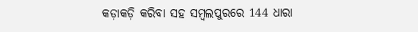କଡ଼ାକଡ଼ି କରିବା ସହ ସମ୍ବଲପୁରରେ 144 ଧାରା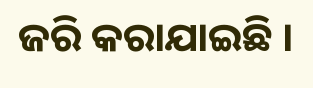ଜରି କରାଯାଇଛି ।